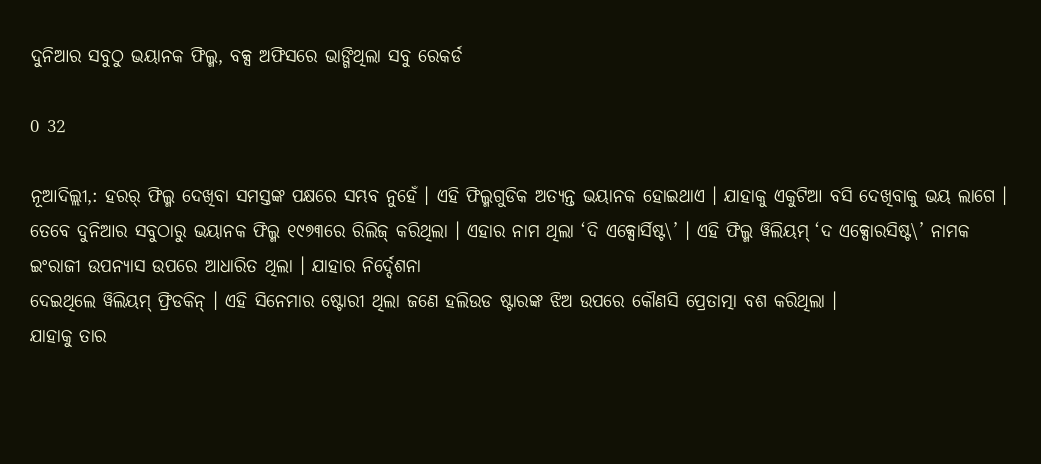ଦୁନିଆର ସବୁଠୁ ଭୟାନକ ଫିଲ୍ମ, ବକ୍ସ ଅଫିସରେ ଭାଙ୍ଗିଥିଲା ସବୁ ରେକର୍ଡ

0 32

ନୂଆଦିଲ୍ଲୀ,: ହରର୍‌ ଫିଲ୍ମ ଦେଖିବା ସମସ୍ତଙ୍କ ପକ୍ଷରେ ସମ୍ଭବ ନୁହେଁ । ଏହି ଫିଲ୍ମଗୁଡିକ ଅତ୍ୟନ୍ତ ଭୟାନକ ହୋଇଥାଏ । ଯାହାକୁ ଏକୁଟିଆ ବସି ଦେଖିବାକୁ ଭୟ ଲାଗେ । ତେବେ ଦୁନିଆର ସବୁଠାରୁ ଭୟାନକ ଫିଲ୍ମ ୧୯୭୩ରେ ରିଲିଜ୍ କରିଥିଲା । ଏହାର ନାମ ଥିଲା ‘ଦି ଏକ୍ସୋର୍ସିଷ୍ଟ\’ । ଏହି ଫିଲ୍ମ ୱିଲିୟମ୍ ‘ଦ ଏକ୍ସୋରସିଷ୍ଟ\’ ନାମକ ଇଂରାଜୀ ଉପନ୍ୟାସ ଉପରେ ଆଧାରିତ ଥିଲା । ଯାହାର ନିର୍ଦ୍ଦେଶନା
ଦେଇଥିଲେ ୱିଲିୟମ୍ ଫ୍ରିଡକିନ୍ । ଏହି ସିନେମାର ଷ୍ଟୋରୀ ଥିଲା ଜଣେ ହଲିଉଡ ଷ୍ଟାରଙ୍କ ଝିଅ ଉପରେ କୌଣସି ପ୍ରେତାତ୍ମା ବଶ କରିଥିଲା ।
ଯାହାକୁ ତାର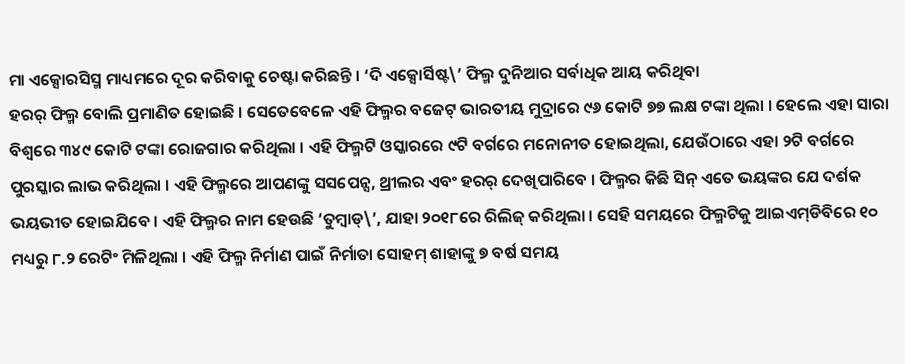ମା ଏକ୍ସୋରସିସ୍ମ ମାଧ୍ୟମରେ ଦୂର କରିବାକୁ ଚେଷ୍ଟା କରିଛନ୍ତି । ‘ଦି ଏକ୍ସୋର୍ସିଷ୍ଟ\’ ଫିଲ୍ମ ଦୁନିଆର ସର୍ବାଧିକ ଆୟ କରିଥିବା
ହରର୍ ଫିଲ୍ମ ବୋଲି ପ୍ରମାଣିତ ହୋଇଛି । ସେତେବେଳେ ଏହି ଫିଲ୍ମର ବଜେଟ୍ ଭାରତୀୟ ମୁଦ୍ରାରେ ୯୬ କୋଟି ୭୭ ଲକ୍ଷ ଟଙ୍କା ଥିଲା । ହେଲେ ଏହା ସାରା ବିଶ୍ୱରେ ୩୪୯ କୋଟି ଟଙ୍କା ରୋଜଗାର କରିଥିଲା । ଏହି ଫିଲ୍ମଟି ଓସ୍କାରରେ ୯ଟି ବର୍ଗରେ ମନୋନୀତ ହୋଇଥିଲା, ଯେଉଁଠାରେ ଏହା ୨ଟି ବର୍ଗରେ ପୁରସ୍କାର ଲାଭ କରିଥିଲା । ଏହି ଫିଲ୍ମରେ ଆପଣଙ୍କୁ ସସପେନ୍ସ, ଥ୍ରୀଲର ଏବଂ ହରର୍‌ ଦେଖିପାରିବେ । ଫିଲ୍ମର କିଛି ସିନ୍‌ ଏତେ ଭୟଙ୍କର ଯେ ଦର୍ଶକ ଭୟଭୀତ ହୋଇଯିବେ । ଏହି ଫିଲ୍ମର ନାମ ହେଉଛି ‘ତୁମ୍ବାଡ୍‌\’, ଯାହା ୨୦୧୮ରେ ରିଲିଜ୍ କରିଥିଲା । ସେହି ସମୟରେ ଫିଲ୍ମଟିକୁ ଆଇଏମ୍‌ଡିବିରେ ୧୦ ମଧ୍ୟରୁ ୮.୨ ରେଟିଂ ମିଳିଥିଲା । ଏହି ଫିଲ୍ମ ନିର୍ମାଣ ପାଇଁ ନିର୍ମାତା ସୋହମ୍ ଶାହାଙ୍କୁ ୭ ବର୍ଷ ସମୟ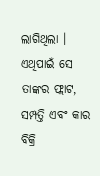ଲାଗିଥିଲା । ଏଥିପାଇଁ ସେ ତାଙ୍କର ଫ୍ଲାଟ, ସମ୍ପତ୍ତି ଏବଂ କାର ବିକ୍ରି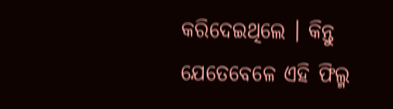କରିଦେଇଥିଲେ । କିନ୍ତୁ ଯେତେବେଳେ ଏହି ଫିଲ୍ମ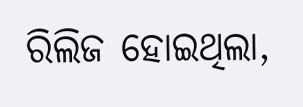ରିଲିଜ ହୋଇଥିଲା,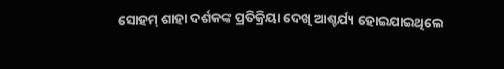ସୋହମ୍‌ ଶାହା ଦର୍ଶକଙ୍କ ପ୍ରତିକ୍ରିୟା ଦେଖି ଆଶ୍ଚର୍ଯ୍ୟ ହୋଇଯାଇଥିଲେ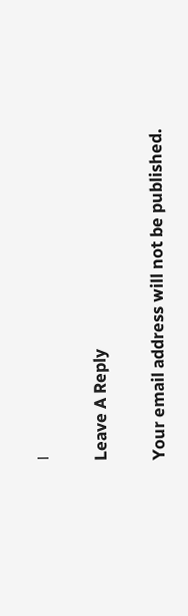।

Leave A Reply

Your email address will not be published.